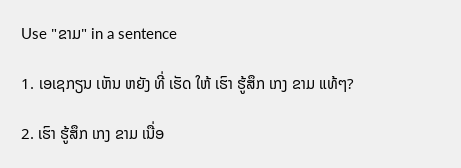Use "ຂາມ" in a sentence

1. ເອເຊກຽນ ເຫັນ ຫຍັງ ທີ່ ເຮັດ ໃຫ້ ເຮົາ ຮູ້ສຶກ ເກງ ຂາມ ແທ້ໆ?

2. ເຮົາ ຮູ້ສຶກ ເກງ ຂາມ ເນື່ອ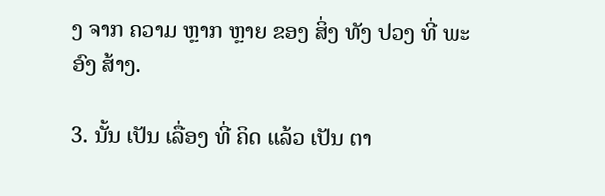ງ ຈາກ ຄວາມ ຫຼາກ ຫຼາຍ ຂອງ ສິ່ງ ທັງ ປວງ ທີ່ ພະອົງ ສ້າງ.

3. ນັ້ນ ເປັນ ເລື່ອງ ທີ່ ຄິດ ແລ້ວ ເປັນ ຕາ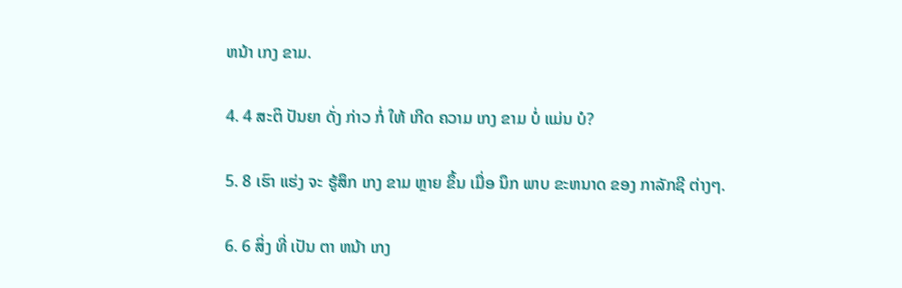ຫນ້າ ເກງ ຂາມ.

4. 4 ສະຕິ ປັນຍາ ດັ່ງ ກ່າວ ກໍ່ ໃຫ້ ເກີດ ຄວາມ ເກງ ຂາມ ບໍ່ ແມ່ນ ບໍ?

5. 8 ເຮົາ ແຮ່ງ ຈະ ຮູ້ສຶກ ເກງ ຂາມ ຫຼາຍ ຂຶ້ນ ເມື່ອ ນຶກ ພາບ ຂະຫນາດ ຂອງ ກາລັກຊີ ຕ່າງໆ.

6. 6 ສິ່ງ ທີ່ ເປັນ ຕາ ຫນ້າ ເກງ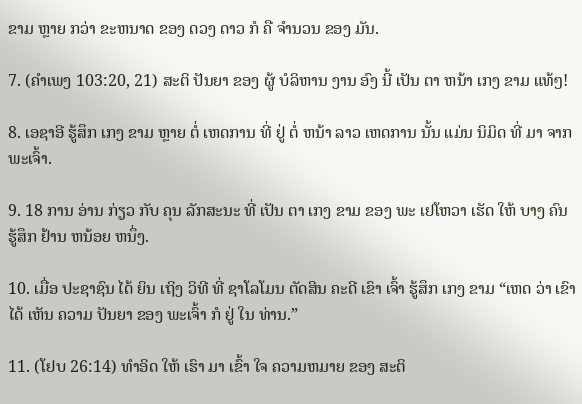ຂາມ ຫຼາຍ ກວ່າ ຂະຫນາດ ຂອງ ດວງ ດາວ ກໍ ຄື ຈໍານວນ ຂອງ ມັນ.

7. (ຄໍາເພງ 103:20, 21) ສະຕິ ປັນຍາ ຂອງ ຜູ້ ບໍລິຫານ ງານ ອົງ ນີ້ ເປັນ ຕາ ຫນ້າ ເກງ ຂາມ ແທ້ໆ!

8. ເອຊາອີ ຮູ້ສຶກ ເກງ ຂາມ ຫຼາຍ ຕໍ່ ເຫດການ ທີ່ ຢູ່ ຕໍ່ ຫນ້າ ລາວ ເຫດການ ນັ້ນ ແມ່ນ ນິມິດ ທີ່ ມາ ຈາກ ພະເຈົ້າ.

9. 18 ການ ອ່ານ ກ່ຽວ ກັບ ຄຸນ ລັກສະນະ ທີ່ ເປັນ ຕາ ເກງ ຂາມ ຂອງ ພະ ເຢໂຫວາ ເຮັດ ໃຫ້ ບາງ ຄົນ ຮູ້ສຶກ ຢ້ານ ຫນ້ອຍ ຫນຶ່ງ.

10. ເມື່ອ ປະຊາຊົນ ໄດ້ ຍິນ ເຖິງ ວິທີ ທີ່ ຊາໂລໂມນ ຕັດສິນ ຄະດີ ເຂົາ ເຈົ້າ ຮູ້ສຶກ ເກງ ຂາມ “ເຫດ ວ່າ ເຂົາ ໄດ້ ເຫັນ ຄວາມ ປັນຍາ ຂອງ ພະເຈົ້າ ກໍ ຢູ່ ໃນ ທ່ານ.”

11. (ໂຢບ 26:14) ທໍາອິດ ໃຫ້ ເຮົາ ມາ ເຂົ້າ ໃຈ ຄວາມຫມາຍ ຂອງ ສະຕິ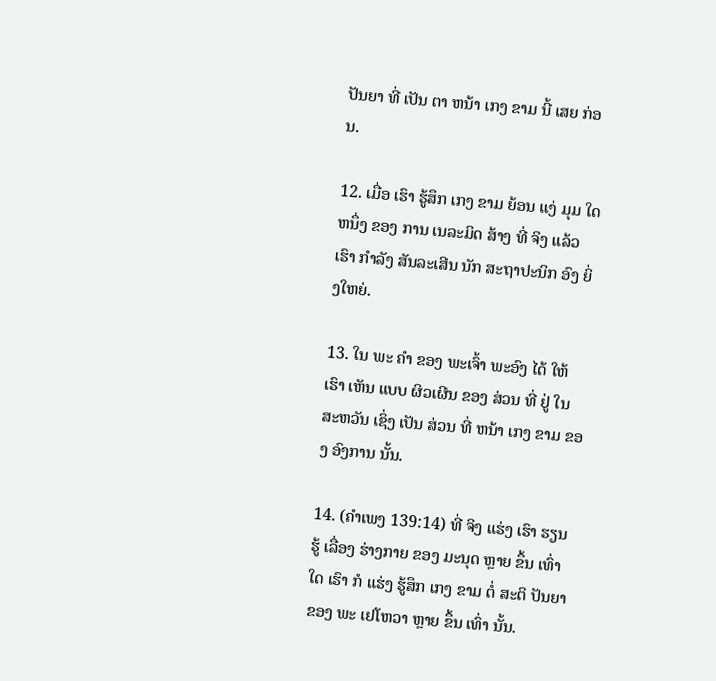ປັນຍາ ທີ່ ເປັນ ຕາ ຫນ້າ ເກງ ຂາມ ນີ້ ເສຍ ກ່ອນ.

12. ເມື່ອ ເຮົາ ຮູ້ສຶກ ເກງ ຂາມ ຍ້ອນ ແງ່ ມຸມ ໃດ ຫນຶ່ງ ຂອງ ການ ເນລະມິດ ສ້າງ ທີ່ ຈິງ ແລ້ວ ເຮົາ ກໍາລັງ ສັນລະເສີນ ນັກ ສະຖາປະນິກ ອົງ ຍິ່ງໃຫຍ່.

13. ໃນ ພະ ຄໍາ ຂອງ ພະເຈົ້າ ພະອົງ ໄດ້ ໃຫ້ ເຮົາ ເຫັນ ແບບ ຜິວເຜີນ ຂອງ ສ່ວນ ທີ່ ຢູ່ ໃນ ສະຫວັນ ເຊິ່ງ ເປັນ ສ່ວນ ທີ່ ຫນ້າ ເກງ ຂາມ ຂອງ ອົງການ ນັ້ນ.

14. (ຄໍາເພງ 139:14) ທີ່ ຈິງ ແຮ່ງ ເຮົາ ຮຽນ ຮູ້ ເລື່ອງ ຮ່າງກາຍ ຂອງ ມະນຸດ ຫຼາຍ ຂຶ້ນ ເທົ່າ ໃດ ເຮົາ ກໍ ແຮ່ງ ຮູ້ສຶກ ເກງ ຂາມ ຕໍ່ ສະຕິ ປັນຍາ ຂອງ ພະ ເຢໂຫວາ ຫຼາຍ ຂຶ້ນ ເທົ່າ ນັ້ນ.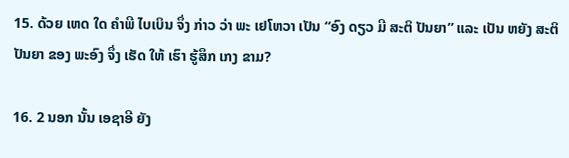15. ດ້ວຍ ເຫດ ໃດ ຄໍາພີ ໄບເບິນ ຈຶ່ງ ກ່າວ ວ່າ ພະ ເຢໂຫວາ ເປັນ “ອົງ ດຽວ ມີ ສະຕິ ປັນຍາ” ແລະ ເປັນ ຫຍັງ ສະຕິ ປັນຍາ ຂອງ ພະອົງ ຈຶ່ງ ເຮັດ ໃຫ້ ເຮົາ ຮູ້ສຶກ ເກງ ຂາມ?

16. 2 ນອກ ນັ້ນ ເອຊາອີ ຍັງ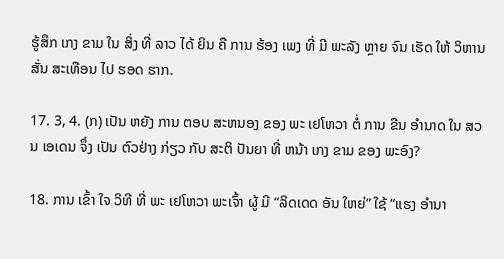ຮູ້ສຶກ ເກງ ຂາມ ໃນ ສິ່ງ ທີ່ ລາວ ໄດ້ ຍິນ ຄື ການ ຮ້ອງ ເພງ ທີ່ ມີ ພະລັງ ຫຼາຍ ຈົນ ເຮັດ ໃຫ້ ວິຫານ ສັ່ນ ສະເທືອນ ໄປ ຮອດ ຮາກ.

17. 3, 4. (ກ) ເປັນ ຫຍັງ ການ ຕອບ ສະຫນອງ ຂອງ ພະ ເຢໂຫວາ ຕໍ່ ການ ຂືນ ອໍານາດ ໃນ ສວນ ເອເດນ ຈຶ່ງ ເປັນ ຕົວຢ່າງ ກ່ຽວ ກັບ ສະຕິ ປັນຍາ ທີ່ ຫນ້າ ເກງ ຂາມ ຂອງ ພະອົງ?

18. ການ ເຂົ້າ ໃຈ ວິທີ ທີ່ ພະ ເຢໂຫວາ ພະເຈົ້າ ຜູ້ ມີ “ລິດເດດ ອັນ ໃຫຍ່” ໃຊ້ “ແຮງ ອໍານາ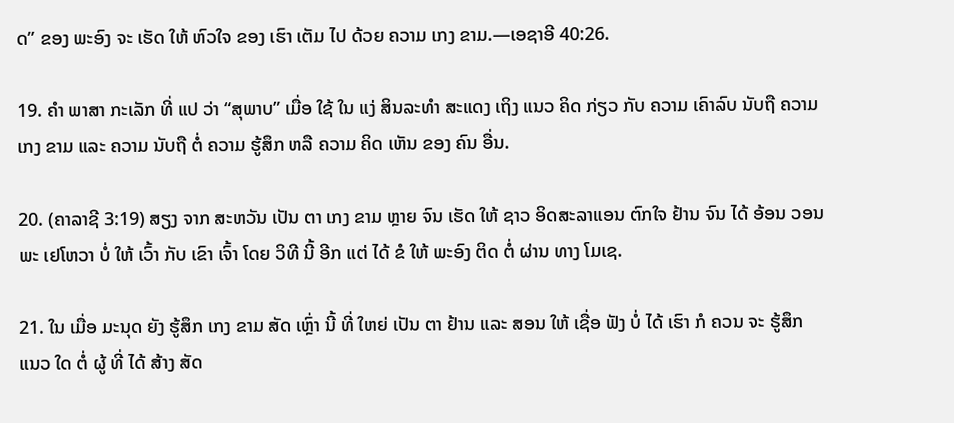ດ” ຂອງ ພະອົງ ຈະ ເຮັດ ໃຫ້ ຫົວໃຈ ຂອງ ເຮົາ ເຕັມ ໄປ ດ້ວຍ ຄວາມ ເກງ ຂາມ.—ເອຊາອີ 40:26.

19. ຄໍາ ພາສາ ກະເລັກ ທີ່ ແປ ວ່າ “ສຸພາບ” ເມື່ອ ໃຊ້ ໃນ ແງ່ ສິນລະທໍາ ສະແດງ ເຖິງ ແນວ ຄິດ ກ່ຽວ ກັບ ຄວາມ ເຄົາລົບ ນັບຖື ຄວາມ ເກງ ຂາມ ແລະ ຄວາມ ນັບຖື ຕໍ່ ຄວາມ ຮູ້ສຶກ ຫລື ຄວາມ ຄິດ ເຫັນ ຂອງ ຄົນ ອື່ນ.

20. (ຄາລາຊີ 3:19) ສຽງ ຈາກ ສະຫວັນ ເປັນ ຕາ ເກງ ຂາມ ຫຼາຍ ຈົນ ເຮັດ ໃຫ້ ຊາວ ອິດສະລາແອນ ຕົກໃຈ ຢ້ານ ຈົນ ໄດ້ ອ້ອນ ວອນ ພະ ເຢໂຫວາ ບໍ່ ໃຫ້ ເວົ້າ ກັບ ເຂົາ ເຈົ້າ ໂດຍ ວິທີ ນີ້ ອີກ ແຕ່ ໄດ້ ຂໍ ໃຫ້ ພະອົງ ຕິດ ຕໍ່ ຜ່ານ ທາງ ໂມເຊ.

21. ໃນ ເມື່ອ ມະນຸດ ຍັງ ຮູ້ສຶກ ເກງ ຂາມ ສັດ ເຫຼົ່າ ນີ້ ທີ່ ໃຫຍ່ ເປັນ ຕາ ຢ້ານ ແລະ ສອນ ໃຫ້ ເຊື່ອ ຟັງ ບໍ່ ໄດ້ ເຮົາ ກໍ ຄວນ ຈະ ຮູ້ສຶກ ແນວ ໃດ ຕໍ່ ຜູ້ ທີ່ ໄດ້ ສ້າງ ສັດ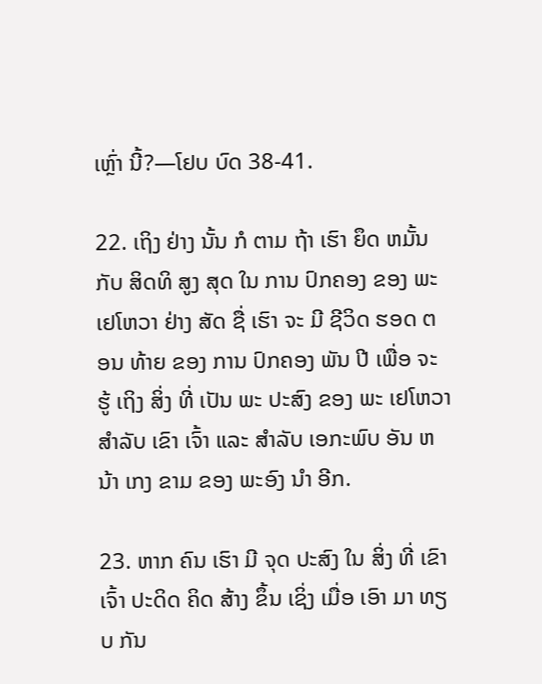ເຫຼົ່າ ນີ້?—ໂຢບ ບົດ 38-41.

22. ເຖິງ ຢ່າງ ນັ້ນ ກໍ ຕາມ ຖ້າ ເຮົາ ຍຶດ ຫມັ້ນ ກັບ ສິດທິ ສູງ ສຸດ ໃນ ການ ປົກຄອງ ຂອງ ພະ ເຢໂຫວາ ຢ່າງ ສັດ ຊື່ ເຮົາ ຈະ ມີ ຊີວິດ ຮອດ ຕອນ ທ້າຍ ຂອງ ການ ປົກຄອງ ພັນ ປີ ເພື່ອ ຈະ ຮູ້ ເຖິງ ສິ່ງ ທີ່ ເປັນ ພະ ປະສົງ ຂອງ ພະ ເຢໂຫວາ ສໍາລັບ ເຂົາ ເຈົ້າ ແລະ ສໍາລັບ ເອກະພົບ ອັນ ຫນ້າ ເກງ ຂາມ ຂອງ ພະອົງ ນໍາ ອີກ.

23. ຫາກ ຄົນ ເຮົາ ມີ ຈຸດ ປະສົງ ໃນ ສິ່ງ ທີ່ ເຂົາ ເຈົ້າ ປະດິດ ຄິດ ສ້າງ ຂຶ້ນ ເຊິ່ງ ເມື່ອ ເອົາ ມາ ທຽບ ກັນ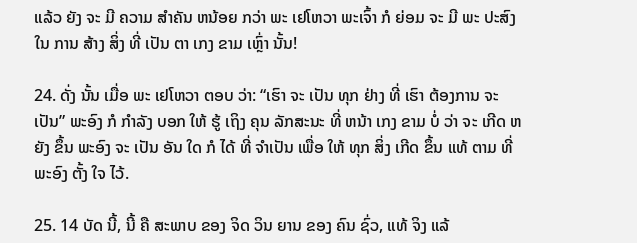ແລ້ວ ຍັງ ຈະ ມີ ຄວາມ ສໍາຄັນ ຫນ້ອຍ ກວ່າ ພະ ເຢໂຫວາ ພະເຈົ້າ ກໍ ຍ່ອມ ຈະ ມີ ພະ ປະສົງ ໃນ ການ ສ້າງ ສິ່ງ ທີ່ ເປັນ ຕາ ເກງ ຂາມ ເຫຼົ່າ ນັ້ນ!

24. ດັ່ງ ນັ້ນ ເມື່ອ ພະ ເຢໂຫວາ ຕອບ ວ່າ: “ເຮົາ ຈະ ເປັນ ທຸກ ຢ່າງ ທີ່ ເຮົາ ຕ້ອງການ ຈະ ເປັນ” ພະອົງ ກໍ ກໍາລັງ ບອກ ໃຫ້ ຮູ້ ເຖິງ ຄຸນ ລັກສະນະ ທີ່ ຫນ້າ ເກງ ຂາມ ບໍ່ ວ່າ ຈະ ເກີດ ຫຍັງ ຂຶ້ນ ພະອົງ ຈະ ເປັນ ອັນ ໃດ ກໍ ໄດ້ ທີ່ ຈໍາເປັນ ເພື່ອ ໃຫ້ ທຸກ ສິ່ງ ເກີດ ຂຶ້ນ ແທ້ ຕາມ ທີ່ ພະອົງ ຕັ້ງ ໃຈ ໄວ້.

25. 14 ບັດ ນີ້, ນີ້ ຄື ສະພາບ ຂອງ ຈິດ ວິນ ຍານ ຂອງ ຄົນ ຊົ່ວ, ແທ້ ຈິງ ແລ້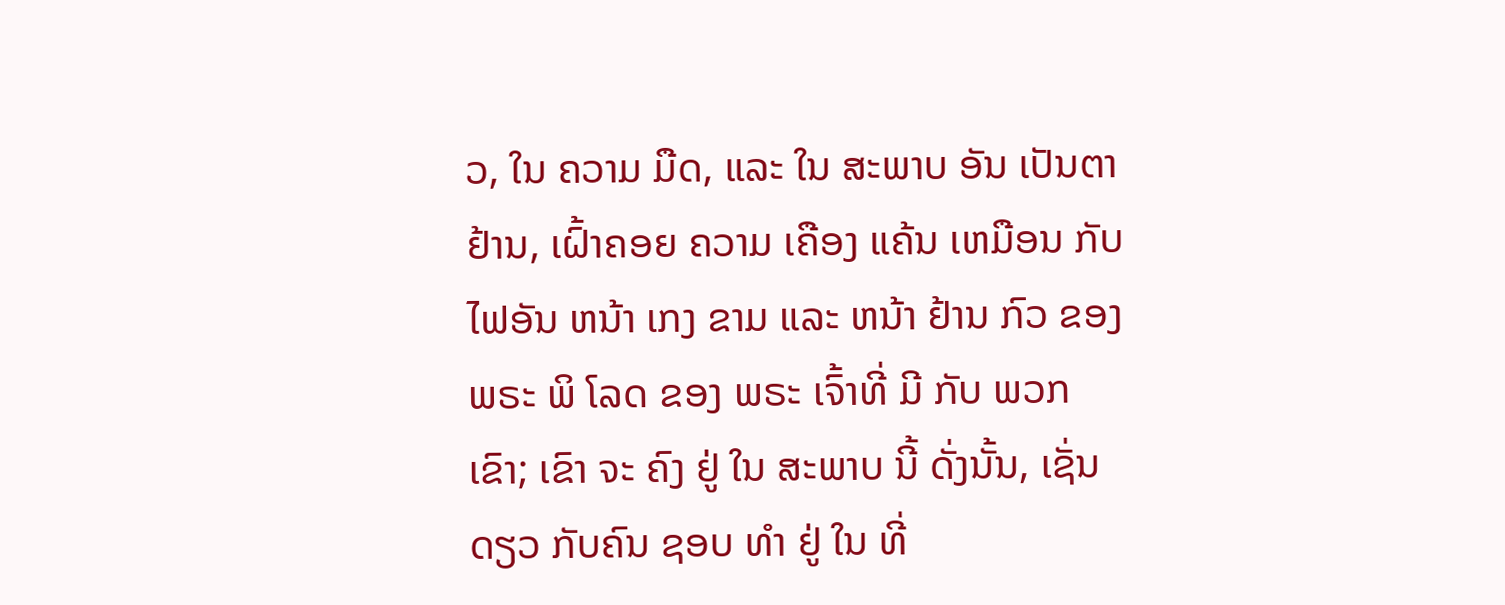ວ, ໃນ ຄວາມ ມືດ, ແລະ ໃນ ສະພາບ ອັນ ເປັນຕາ ຢ້ານ, ເຝົ້າຄອຍ ຄວາມ ເຄືອງ ແຄ້ນ ເຫມືອນ ກັບ ໄຟອັນ ຫນ້າ ເກງ ຂາມ ແລະ ຫນ້າ ຢ້ານ ກົວ ຂອງ ພຣະ ພິ ໂລດ ຂອງ ພຣະ ເຈົ້າທີ່ ມີ ກັບ ພວກ ເຂົາ; ເຂົາ ຈະ ຄົງ ຢູ່ ໃນ ສະພາບ ນີ້ ດັ່ງນັ້ນ, ເຊັ່ນ ດຽວ ກັບຄົນ ຊອບ ທໍາ ຢູ່ ໃນ ທີ່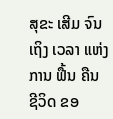ສຸຂະ ເສີມ ຈົນ ເຖິງ ເວລາ ແຫ່ງ ການ ຟື້ນ ຄືນ ຊີວິດ ຂອ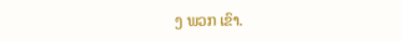ງ ພວກ ເຂົາ.